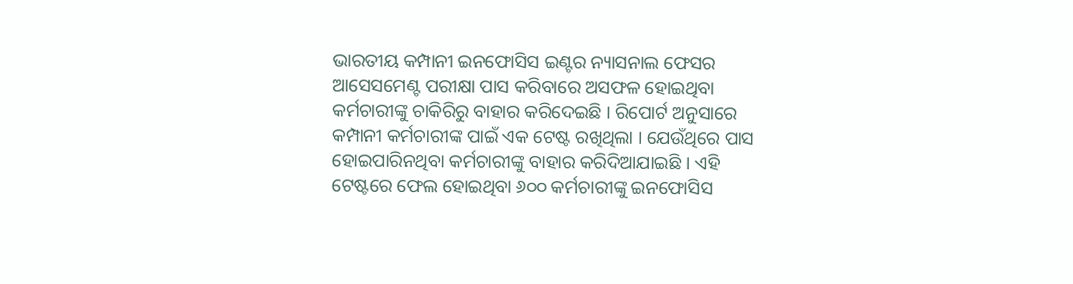ଭାରତୀୟ କମ୍ପାନୀ ଇନଫୋସିସ ଇଣ୍ଟର ନ୍ୟାସନାଲ ଫେସର ଆସେସମେଣ୍ଟ ପରୀକ୍ଷା ପାସ କରିବାରେ ଅସଫଳ ହୋଇଥିବା କର୍ମଚାରୀଙ୍କୁ ଚାକିରିରୁ ବାହାର କରିଦେଇଛି । ରିପୋର୍ଟ ଅନୁସାରେ କମ୍ପାନୀ କର୍ମଚାରୀଙ୍କ ପାଇଁ ଏକ ଟେଷ୍ଟ ରଖିଥିଲା । ଯେଉଁଥିରେ ପାସ ହୋଇପାରିନଥିବା କର୍ମଚାରୀଙ୍କୁ ବାହାର କରିଦିଆଯାଇଛି । ଏହି ଟେଷ୍ଟରେ ଫେଲ ହୋଇଥିବା ୬୦୦ କର୍ମଚାରୀଙ୍କୁ ଇନଫୋସିସ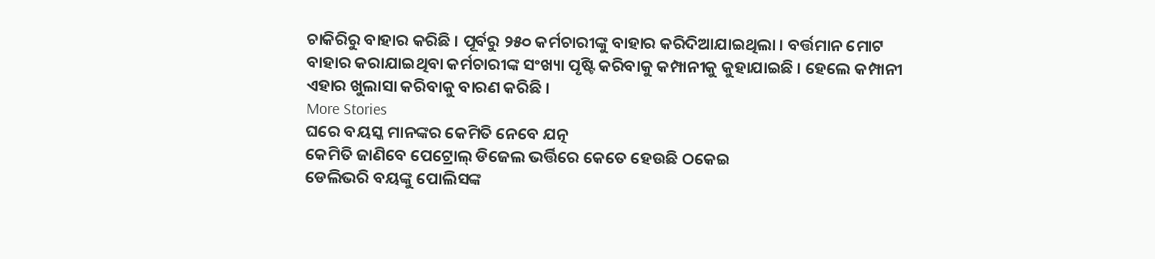ଚାକିରିରୁ ବାହାର କରିଛି । ପୂର୍ବରୁ ୨୫୦ କର୍ମଚାରୀଙ୍କୁ ବାହାର କରିଦିଆଯାଇଥିଲା । ବର୍ତ୍ତମାନ ମୋଟ ବାହାର କରାଯାଇଥିବା କର୍ମଚାରୀଙ୍କ ସଂଖ୍ୟା ପୃଷ୍ଟି କରିବାକୁ କମ୍ପାନୀକୁ କୁହାଯାଇଛି । ହେଲେ କମ୍ପାନୀ ଏହାର ଖୁଲାସା କରିବାକୁ ବାରଣ କରିଛି ।
More Stories
ଘରେ ବୟସ୍କ ମାନଙ୍କର କେମିତି ନେବେ ଯତ୍ନ
କେମିତି ଜାଣିବେ ପେଟ୍ରୋଲ୍ ଡିଜେଲ ଭର୍ତ୍ତିରେ କେତେ ହେଉଛି ଠକେଇ
ଡେଲିଭରି ବୟଙ୍କୁ ପୋଲିସଙ୍କ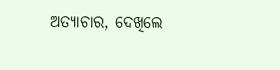ଅତ୍ୟାଚାର, ଦେଖିଲେ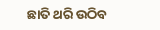ଛାତି ଥରି ଉଠିବ